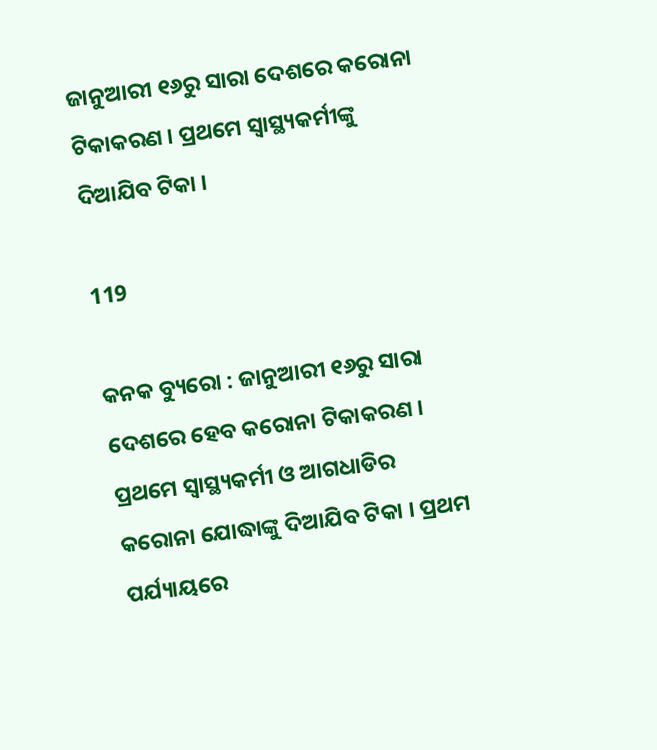ଜାନୁଆରୀ ୧୬ରୁ ସାରା ଦେଶରେ କରୋନା ଟିକାକରଣ । ପ୍ରଥମେ ସ୍ୱାସ୍ଥ୍ୟକର୍ମୀଙ୍କୁ ଦିଆଯିବ ଟିକା ।

119

କନକ ବ୍ୟୁରୋ : ଜାନୁଆରୀ ୧୬ରୁ ସାରା ଦେଶରେ ହେବ କରୋନା ଟିକାକରଣ । ପ୍ରଥମେ ସ୍ୱାସ୍ଥ୍ୟକର୍ମୀ ଓ ଆଗଧାଡିର କରୋନା ଯୋଦ୍ଧାଙ୍କୁ ଦିଆଯିବ ଟିକା । ପ୍ରଥମ ପର୍ଯ୍ୟାୟରେ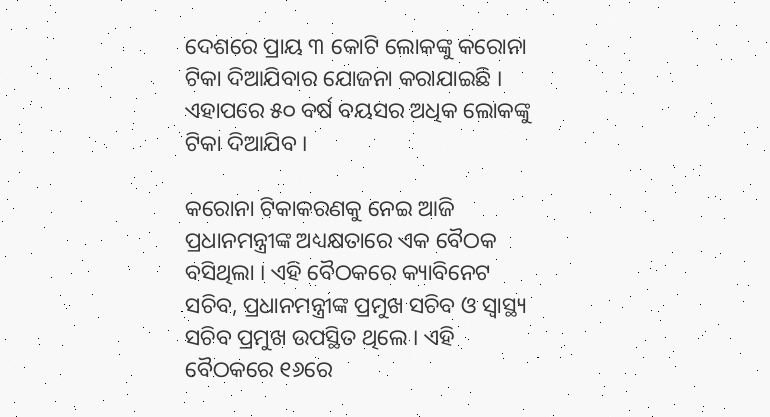ଦେଶରେ ପ୍ରାୟ ୩ କୋଟି ଲୋକଙ୍କୁ କରୋନା ଟିକା ଦିଆଯିବାର ଯୋଜନା କରାଯାଇଛି । ଏହାପରେ ୫୦ ବର୍ଷ ବୟସର ଅଧିକ ଲୋକଙ୍କୁ ଟିକା ଦିଆଯିବ ।

କରୋନା ଟିକାକରଣକୁ ନେଇ ଆଜି ପ୍ରଧାନମନ୍ତ୍ରୀଙ୍କ ଅଧ୍ୟକ୍ଷତାରେ ଏକ ବୈଠକ ବସିଥିଲା । ଏହି ବୈଠକରେ କ୍ୟାବିନେଟ ସଚିବ, ପ୍ରଧାନମନ୍ତ୍ରୀଙ୍କ ପ୍ରମୁଖ ସଚିବ ଓ ସ୍ୱାସ୍ଥ୍ୟ ସଚିବ ପ୍ରମୁଖ ଉପସ୍ଥିତ ଥିଲେ । ଏହି ବୈଠକରେ ୧୬ରେ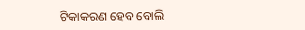ଟିକାକରଣ ହେବ ବୋଲି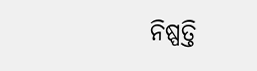ନିଷ୍ପତ୍ତି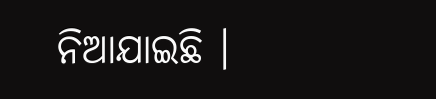ନିଆଯାଇଛି ।